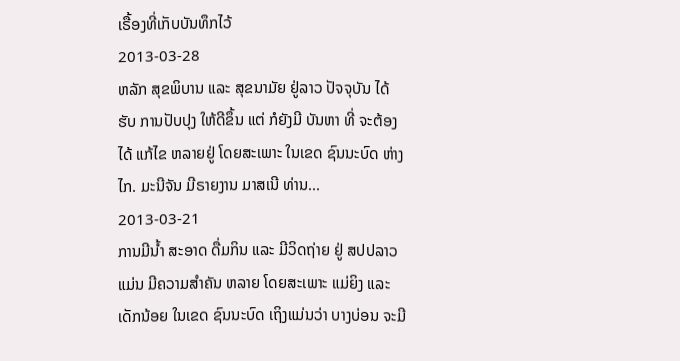ເຣື້ອງທີ່ເກັບບັນທຶກໄວ້
2013-03-28
ຫລັກ ສຸຂພິບານ ແລະ ສຸຂນາມັຍ ຢູ່ລາວ ປັຈຈຸບັນ ໄດ້ຮັບ ການປັບປຸງ ໃຫ້ດີຂຶ້ນ ແຕ່ ກໍຍັງມີ ບັນຫາ ທີ່ ຈະຕ້ອງໄດ້ ແກ້ໄຂ ຫລາຍຢູ່ ໂດຍສະເພາະ ໃນເຂດ ຊົນນະບົດ ຫ່າງໄກ. ມະນີຈັນ ມີຣາຍງານ ມາສເນີ ທ່ານ...
2013-03-21
ການມີນ້ຳ ສະອາດ ດື່ມກິນ ແລະ ມີວິດຖ່າຍ ຢູ່ ສປປລາວ ແມ່ນ ມີຄວາມສຳຄັນ ຫລາຍ ໂດຍສະເພາະ ແມ່ຍິງ ແລະ ເດັກນ້ອຍ ໃນເຂດ ຊົນນະບົດ ເຖິງແມ່ນວ່າ ບາງບ່ອນ ຈະມີ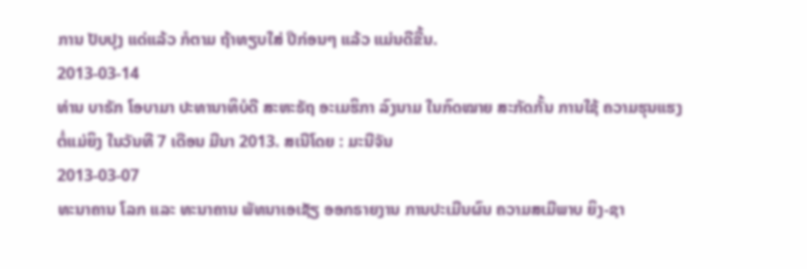ການ ປັບປຸງ ແດ່ແລ້ວ ກໍຕາມ ຖ້າທຽບໃສ່ ປີກ່ອນໆ ແລ້ວ ແມ່ນດີຂື້ນ.
2013-03-14
ທ່ານ ບາຣັກ ໂອບາມາ ປະທານາທິບໍດີ ສະຫະຣັຖ ອະເມຮິກາ ລົງນາມ ໃນກົດໝາຍ ສະກັດກັ້ນ ການໃຊ້ ຄວາມຮຸນແຮງ ຕໍ່ແມ່ຍິງ ໃນວັນທີ 7 ເດືອນ ມີນາ 2013. ສເນີໂດຍ : ມະນີຈັນ
2013-03-07
ທະນາຄານ ໂລກ ແລະ ທະນາຄານ ພັທນາເອເຊັຽ ອອກຣາຍງານ ການປະເມີນຜົນ ຄວາມສເມີພາບ ຍິງ-ຊາ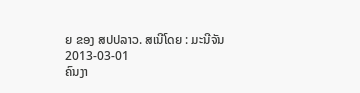ຍ ຂອງ ສປປລາວ. ສເນີໂດຍ : ມະນີຈັນ
2013-03-01
ຄົນງາ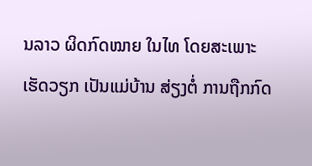ນລາວ ຜິດກົດໝາຍ ໃນໄທ ໂດຍສະເພາະ ເຮັດວຽກ ເປັນແມ່ບ້ານ ສ່ຽງຕໍ່ ການຖືກກົດ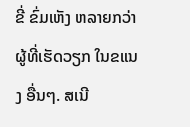ຂີ່ ຂົ່ມເຫັງ ຫລາຍກວ່າ ຜູ້ທີ່ເຮັດວຽກ ໃນຂແນງ ອື່ນໆ. ສເນີ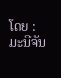ໂດຍ : ມະນີຈັນ